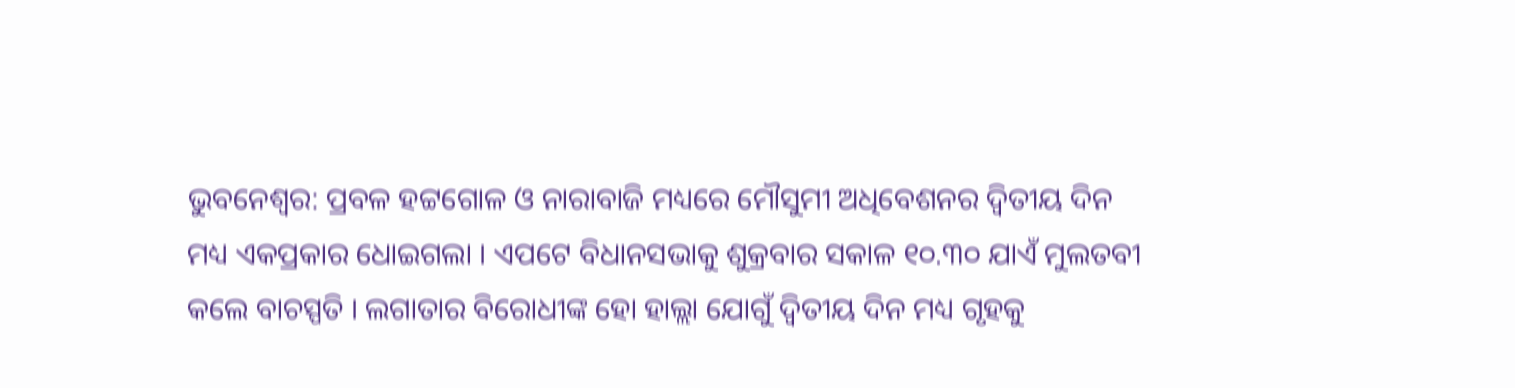ଭୁବନେଶ୍ବର: ପ୍ରବଳ ହଟ୍ଟଗୋଳ ଓ ନାରାବାଜି ମଧ୍ୟରେ ମୌସୁମୀ ଅଧିବେଶନର ଦ୍ବିତୀୟ ଦିନ ମଧ୍ୟ ଏକପ୍ରକାର ଧୋଇଗଲା । ଏପଟେ ବିଧାନସଭାକୁ ଶୁକ୍ରବାର ସକାଳ ୧୦.୩୦ ଯାଏଁ ମୁଲତବୀ କଲେ ବାଚସ୍ପତି । ଲଗାତାର ବିରୋଧୀଙ୍କ ହୋ ହାଲ୍ଲା ଯୋଗୁଁ ଦ୍ବିତୀୟ ଦିନ ମଧ୍ୟ ଗୃହକୁ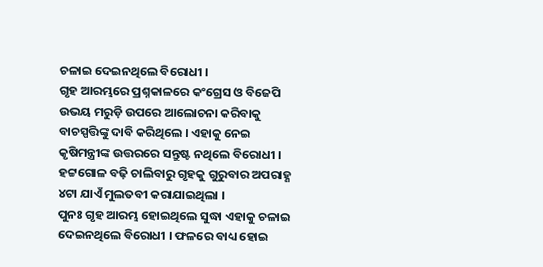ଚଳାଇ ଦେଇନଥିଲେ ବିରୋଧୀ ।
ଗୃହ ଆରମ୍ଭରେ ପ୍ରଶ୍ନକାଳରେ କଂଗ୍ରେସ ଓ ବିଜେପି ଉଭୟ ମରୁଡ଼ି ଉପରେ ଆଲୋଚନା କରିବାକୁ ବାଚସ୍ପତ୍ତିଙ୍କୁ ଦାବି କରିଥିଲେ । ଏହାକୁ ନେଇ କୃଷିମନ୍ତ୍ରୀଙ୍କ ଉତ୍ତରରେ ସନ୍ତୁଷ୍ଟ ନଥିଲେ ବିରୋଧୀ । ହଟ୍ଟଗୋଳ ବଢ଼ି ଚାଲିବାରୁ ଗୃହକୁ ଗୁରୁବାର ଅପରାହ୍ଣ ୪ଟା ଯାଏଁ ମୁଲତବୀ କରାଯାଇଥିଲା ।
ପୁନଃ ଗୃହ ଆରମ୍ଭ ହୋଇଥିଲେ ସୁଦ୍ଧା ଏହାକୁ ଚଳାଇ ଦେଇନଥିଲେ ବିରୋଧୀ । ଫଳରେ ବାଧ୍ୟ ହୋଇ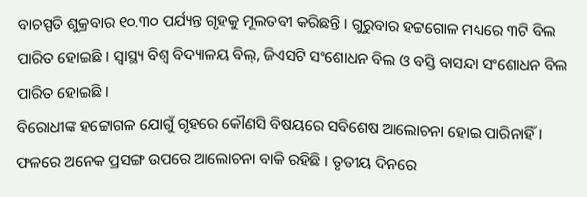ବାଚସ୍ପତି ଶୁକ୍ରବାର ୧୦.୩୦ ପର୍ଯ୍ୟନ୍ତ ଗୃହକୁ ମୂଲତବୀ କରିଛନ୍ତି । ଗୁରୁବାର ହଟ୍ଟଗୋଳ ମଧ୍ୟରେ ୩ଟି ବିଲ ପାରିତ ହୋଇଛି । ସ୍ବାସ୍ଥ୍ୟ ବିଶ୍ବ ବିଦ୍ୟାଳୟ ବିଲ୍, ଜିଏସଟି ସଂଶୋଧନ ବିଲ ଓ ବସ୍ତି ବାସନ୍ଦା ସଂଶୋଧନ ବିଲ ପାରିତ ହୋଇଛି ।
ବିରୋଧୀଙ୍କ ହଟ୍ଟୋଗଳ ଯୋଗୁଁ ଗୃହରେ କୌଣସି ବିଷୟରେ ସବିଶେଷ ଆଲୋଚନା ହୋଇ ପାରିନାହିଁ । ଫଳରେ ଅନେକ ପ୍ରସଙ୍ଗ ଉପରେ ଆଲୋଚନା ବାକି ରହିଛି । ତୃତୀୟ ଦିନରେ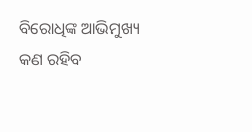ବିରୋଧିଙ୍କ ଆଭିମୁଖ୍ୟ କଣ ରହିବ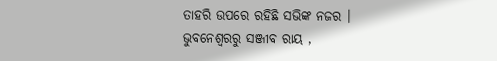ତାହରି ଉପରେ ରହିଛି ସଭିଙ୍କ ନଜର ।
ଭୁବନେଶ୍ବରରୁ ସଞ୍ଜୀବ ରାୟ ,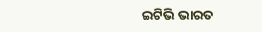ଇଟିଭି ଭାରତ